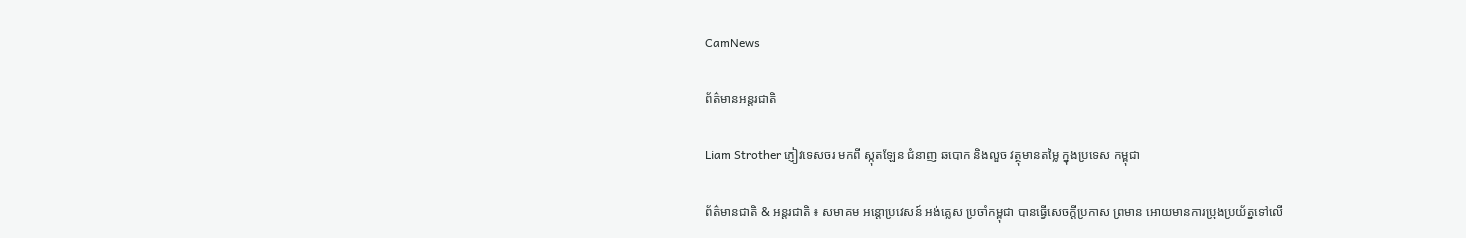CamNews

ព័ត៌មានអន្តរជាតិ

Liam Strother ភ្ញៀវទេសចរ មកពី ស្កុតឡែន ជំនាញ ឆបោក និងលួច វត្ថុមានតម្លៃ ក្នុងប្រទេស កម្ពុជា

ព័ត៌មានជាតិ & អន្តរជាតិ ៖ សមាគម អន្តោប្រវេសន៍ អង់គ្លេស ប្រចាំកម្ពុជា បានធ្វើសេចក្តីប្រកាស ព្រមាន អោយមានការប្រុងប្រយ័ត្នទៅលើ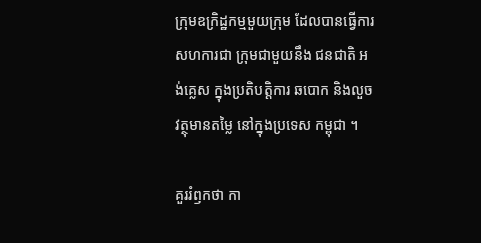ក្រុមឧក្រិដ្ឋកម្មមួយក្រុម ដែលបានធ្វើការសហការជា ក្រុមជាមួយនឹង ជនជាតិ អង់គ្លេស ក្នុងប្រតិបត្តិការ ឆបោក និងលួចវត្ថុមានតម្លៃ នៅក្នុងប្រទេស កម្ពុជា ។

គួររំឭកថា កា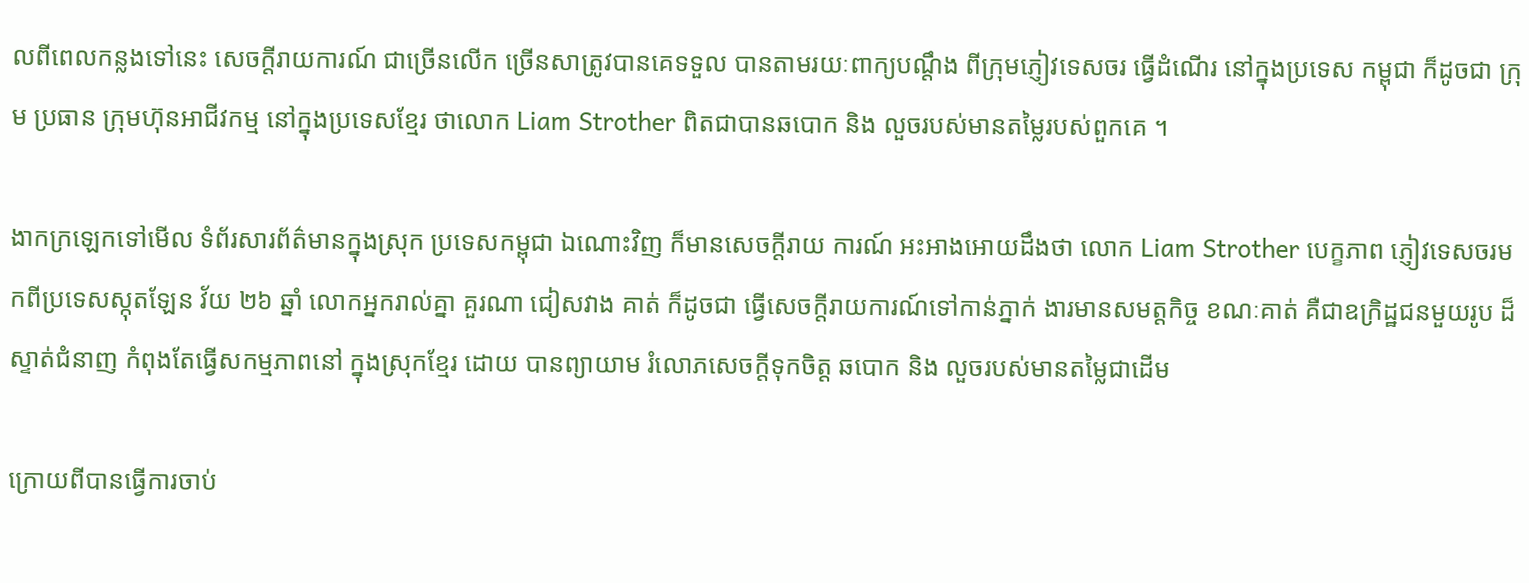លពីពេលកន្លងទៅនេះ សេចក្តីរាយការណ៍ ជាច្រើនលើក ច្រើនសាត្រូវបានគេទទួល បានតាមរយៈពាក្យបណ្តឹង ពីក្រុមភ្ញៀវទេសចរ ធ្វើដំណើរ នៅក្នុងប្រទេស កម្ពុជា ក៏ដូចជា ក្រុម ប្រធាន ក្រុមហ៊ុនអាជីវកម្ម នៅក្នុងប្រទេសខ្មែរ ថាលោក Liam Strother ពិតជាបានឆបោក និង លួចរបស់មានតម្លៃរបស់ពួកគេ ។

ងាកក្រឡេកទៅមើល ទំព័រសារព័ត៌មានក្នុងស្រុក ប្រទេសកម្ពុជា ឯណោះវិញ ក៏មានសេចក្តីរាយ ការណ៍ អះអាងអោយដឹងថា លោក Liam Strother បេក្ខភាព ភ្ញៀវទេសចរមកពីប្រទេសស្កុតឡែន វ័យ ២៦ ឆ្នាំ លោកអ្នករាល់គ្នា គួរណា ជៀសវាង គាត់ ក៏ដូចជា ធ្វើសេចក្តីរាយការណ៍ទៅកាន់ភ្នាក់ ងារមានសមត្តកិច្ច ខណៈគាត់ គឺជាឧក្រិដ្ឋជនមួយរូប ដ៏ស្ទាត់ជំនាញ កំពុងតែធ្វើសកម្មភាពនៅ ក្នុងស្រុកខ្មែរ ដោយ បានព្យាយាម រំលោភសេចក្តីទុកចិត្ត ឆបោក និង លួចរបស់មានតម្លៃជាដើម

ក្រោយពីបានធ្វើការចាប់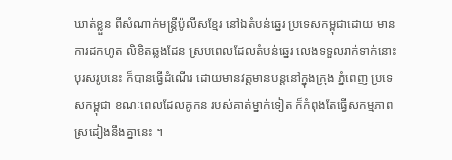ឃាត់ខ្លួន ពីសំណាក់មន្រ្តីប៉ូលីសខ្មែរ នៅឯតំបន់ឆ្នេរ ប្រទេសកម្ពុជាដោយ មានការដកហូត លិខិតឆ្លងដែន ស្របពេលដែលតំបន់ឆ្នេរ លេងទទួលរាក់ទាក់នោះ បុរសរូបនេះ ក៏បានធ្វើដំណើរ ដោយមានវត្តមានបន្តនៅក្នុងក្រុង ភ្នំពេញ ប្រទេសកម្ពុជា ខណៈពេលដែលគូកន របស់គាត់ម្នាក់ទៀត ក៏កំពុងតែធ្វើសកម្មភាព ស្រដៀងនឹងគ្នានេះ ។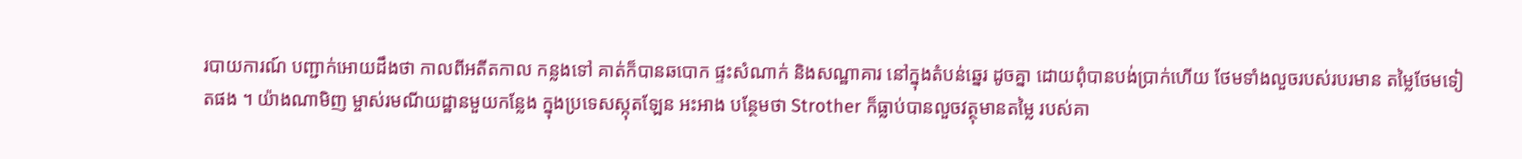របាយការណ៍ បញ្ជាក់អោយដឹងថា កាលពីអតីតកាល កន្លងទៅ គាត់ក៏បានឆបោក ផ្ទះសំណាក់ និងសណ្ឋាគារ នៅក្នុងតំបន់ឆ្នេរ ដូចគ្នា ដោយពុំបានបង់ប្រាក់ហើយ ថែមទាំងលួចរបស់របរមាន តម្លៃថែមទៀតផង ។ យ៉ាងណាមិញ ម្ចាស់រមណីយដ្ឋានមួយកន្លែង ក្នុងប្រទេសស្កុតឡែន អះអាង បន្ថែមថា Strother ក៏ធ្លាប់បានលួចវត្ថុមានតម្លៃ របស់គា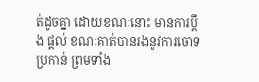ត់ដូចគ្នា ដោយខណៈនោះ មានការប្តឹង ផ្តល់ ខណៈគាត់បានរងនូវការចោទប្រកាន់ ព្រមទាំង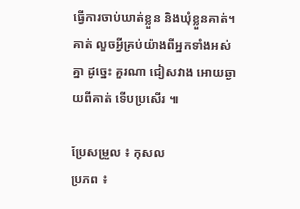ធ្វើការចាប់ឃាត់ខ្លួន និងឃុំខ្លួនគាត់។ គាត់ លួចអ្វីគ្រប់យ៉ាងពីអ្នកទាំងអស់គ្នា ដូច្នេះ គួរណា ជៀសវាង អោយឆ្ងាយពីគាត់ ទើបប្រសើរ ៕

ប្រែសម្រួល ៖ កុសល
ប្រភព ៖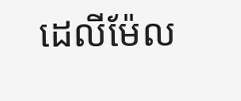ដេលីម៉ែល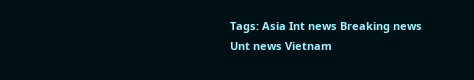Tags: Asia Int news Breaking news Unt news Vietnam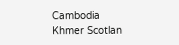Cambodia Khmer Scotlan